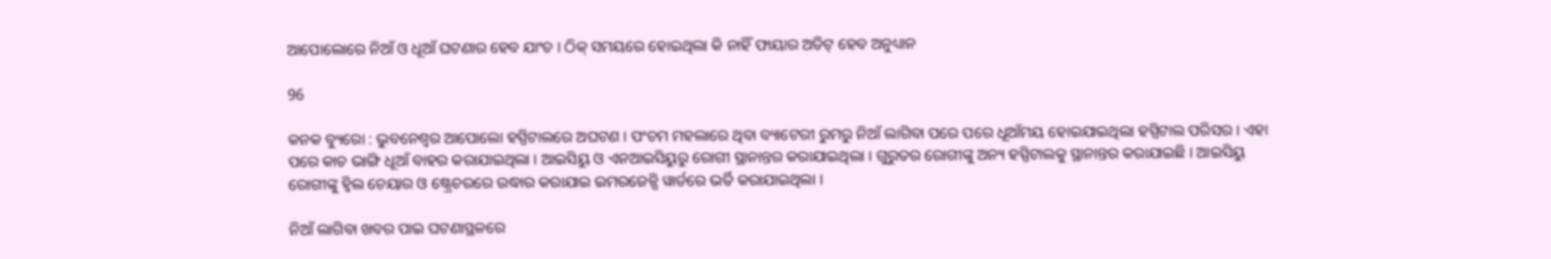ଆପୋଲୋରେ ନିଆଁ ଓ ଧୂଆଁ ଘଟଣାର ହେବ ଯାଂଚ । ଠିକ୍ ସମୟରେ ହୋଇଥିଲା କି ନାହିଁ ଫାୟାର ଅଡିଟ୍ ହେବ ଅନୁଧ୍ୟାନ

96

କନକ ବ୍ୟୁରୋ : ଭୁବନେଶ୍ୱର ଆପୋଲୋ ହସ୍ପିଟାଲରେ ଅଘଟଣ । ପଂଚମ ମହଲାରେ ଥିବା ବ୍ୟାଟେରୀ ରୁମରୁ ନିଆଁ ଲାଗିବା ପରେ ପରେ ଧୂଆଁମୟ ହୋଇଯାଇଥିଲା ହସ୍ପିଟାଲ ପରିସର । ଏହା ପରେ କାଚ ଭାଙ୍ଗି ଧୂଆଁ ବାହର କରାଯାଇଥିଲା । ଆଇସିୟୁ ଓ ଏନଆଇସିୟୁରୁ ରୋଗୀ ସ୍ଥାନାନ୍ତର କରାଯାଇଥିଲା । ଗୁରୁତର ରୋଗୀଙ୍କୁ ଅନ୍ୟ ହସ୍ପିଟାଲକୁ ସ୍ଥାନାନ୍ତର କରାଯାଇଛି । ଆଇସିୟୁ ରୋଗୀଙ୍କୁ ହ୍ୱିଲ ଚେୟାର ଓ ଷ୍ଟ୍ରେଚରରେ ଉଦ୍ଧାର କରାଯାଇ ଇମରଜେନ୍ସି ୱାର୍ଡରେ ଭର୍ତି କରାଯାଇଥିଲା ।

ନିଆଁ ଲାଗିବା ଖବର ପାଇ ଘଟଣାସ୍ଥଳରେ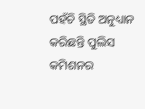ପହଁଚି ସ୍ଥିତି ଅନୁଧ୍ୟାନ କରିଛନ୍ତି ପୁଲିସ କମିଶନର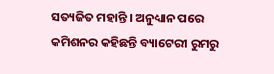ସତ୍ୟଜିତ ମହାନ୍ତି । ଅନୁଧ୍ୟାନ ପରେ କମିଶନର କହିଛନ୍ତି ବ୍ୟାଟେରୀ ରୁମରୁ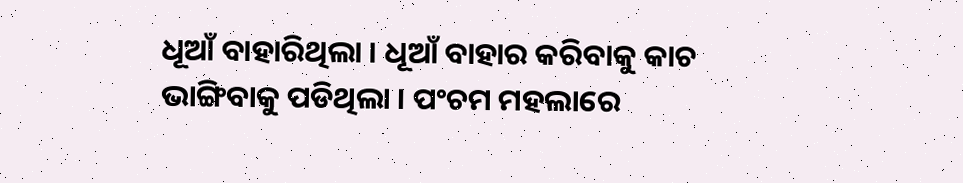ଧୂଆଁ ବାହାରିଥିଲା । ଧୂଆଁ ବାହାର କରିବାକୁ କାଚ ଭାଙ୍ଗିବାକୁ ପଡିଥିଲା । ପଂଚମ ମହଲାରେ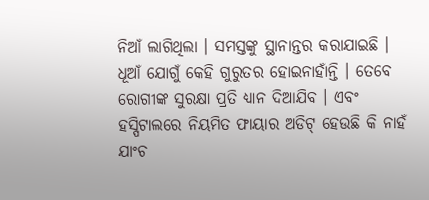ନିଆଁ ଲାଗିଥିଲା । ସମସ୍ତଙ୍କୁ ସ୍ଥାନାନ୍ତର କରାଯାଇଛି । ଧୂଆଁ ଯୋଗୁଁ କେହି ଗୁରୁତର ହୋଇନାହାଁନ୍ତି । ତେବେ ରୋଗୀଙ୍କ ସୁରକ୍ଷା ପ୍ରତି ଧ୍ୟାନ ଦିଆଯିବ । ଏବଂ ହସ୍ପିଟାଲରେ ନିୟମିତ ଫାୟାର ଅଡିଟ୍ ହେଉଛି କି ନାହଁ ଯାଂଚ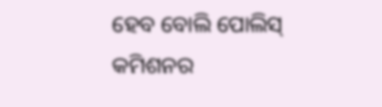ହେବ ବୋଲି ପୋଲିସ୍ କମିଶନର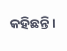କହିଛନ୍ତି ।